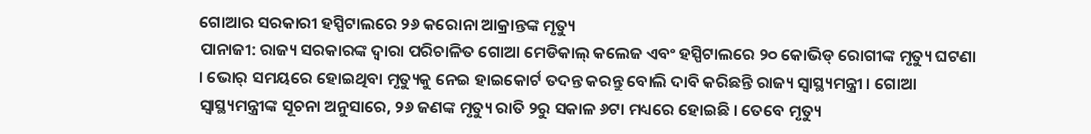ଗୋଆର ସରକାରୀ ହସ୍ପିଟାଲରେ ୨୬ କରୋନା ଆକ୍ରାନ୍ତଙ୍କ ମୃତ୍ୟୁ
ପାନାଜୀ: ରାଜ୍ୟ ସରକାରଙ୍କ ଦ୍ୱାରା ପରିଚାଳିତ ଗୋଆ ମେଡିକାଲ୍ କଲେଜ ଏବଂ ହସ୍ପିଟାଲରେ ୨୦ କୋଭିଡ୍ ରୋଗୀଙ୍କ ମୃତ୍ୟୁ ଘଟଣା । ଭୋର୍ ସମୟରେ ହୋଇଥିବା ମୃତ୍ୟୁକୁ ନେଇ ହାଇକୋର୍ଟ ତଦନ୍ତ କରନ୍ତୁ ବୋଲି ଦାବି କରିଛନ୍ତି ରାଜ୍ୟ ସ୍ୱାସ୍ଥ୍ୟମନ୍ତ୍ରୀ । ଗୋଆ ସ୍ୱାସ୍ଥ୍ୟମନ୍ତ୍ରୀଙ୍କ ସୂଚନା ଅନୁସାରେ, ୨୬ ଜଣଙ୍କ ମୃତ୍ୟୁ ରାତି ୨ରୁ ସକାଳ ୬ଟା ମଧ୍ୟରେ ହୋଇଛି । ତେବେ ମୃତ୍ୟୁ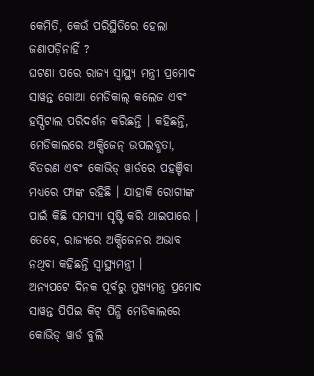କେମିତି, କେଉଁ ପରିସ୍ଥିତିରେ ହେଲା ଜଣାପଡ଼ିନାହିଁ ?
ଘଟଣା ପରେ ରାଜ୍ୟ ସ୍ୱାସ୍ଥ୍ୟ ମନ୍ତ୍ରୀ ପ୍ରମୋଦ ସାୱନ୍ତ ଗୋଆ ମେଡିକାଲ୍ କଲେଜ ଏବଂ ହସ୍ପିଟାଲ ପରିଦର୍ଶନ କରିଛନ୍ତି । କହିଛନ୍ତି, ମେଡିକାଲରେ ଅକ୍ସିଜେନ୍ ଉପଲବ୍ଧତା, ବିତରଣ ଏବଂ କୋଭିଡ୍ ୱାର୍ଡରେ ପହଞ୍ଚିବା ମଧ୍ୟରେ ଫାଙ୍କ ରହିଛି । ଯାହାକି ରୋଗୀଙ୍କ ପାଇଁ କିଛି ସମସ୍ୟା ସୃଷ୍ଟି କରି ଥାଇପାରେ । ତେବେ, ରାଜ୍ୟରେ ଅକ୍ସିଜେନର ଅଭାବ ନଥିବା କହିଛନ୍ତି ସ୍ୱାସ୍ଥ୍ୟମନ୍ତ୍ରୀ ।
ଅନ୍ୟପଟେ ଦିନକ ପୂର୍ବରୁ ମୁଖ୍ୟମନ୍ତ୍ର ପ୍ରମୋଦ ସାୱନ୍ତ ପିପିଇ କିଟ୍ ପିନ୍ଧି ମେଡିକାଲରେ କୋଭିଡ୍ ୱାର୍ଡ ବୁଲି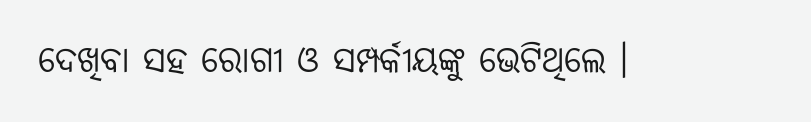ଦେଖିବା ସହ ରୋଗୀ ଓ ସମ୍ପର୍କୀୟଙ୍କୁ ଭେଟିଥିଲେ ।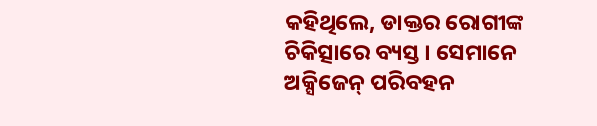କହିଥିଲେ, ଡାକ୍ତର ରୋଗୀଙ୍କ ଚିକିତ୍ସାରେ ବ୍ୟସ୍ତ । ସେମାନେ ଅକ୍ସିଜେନ୍ ପରିବହନ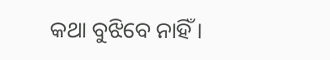କଥା ବୁଝିବେ ନାହିଁ ।